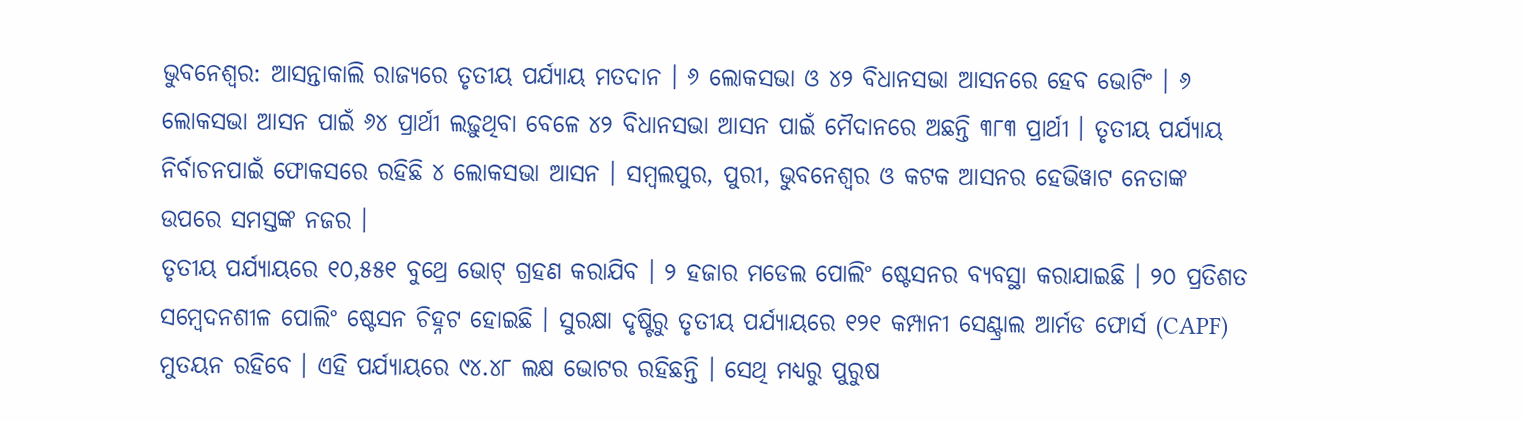ଭୁବନେଶ୍ଵର: ଆସନ୍ତାକାଲି ରାଜ୍ୟରେ ତୃତୀୟ ପର୍ଯ୍ୟାୟ ମତଦାନ । ୬ ଲୋକସଭା ଓ ୪୨ ବିଧାନସଭା ଆସନରେ ହେବ ଭୋଟିଂ । ୬ ଲୋକସଭା ଆସନ ପାଇଁ ୬୪ ପ୍ରାର୍ଥୀ ଲଢ଼ୁଥିବା ବେଳେ ୪୨ ବିଧାନସଭା ଆସନ ପାଇଁ ମୈଦାନରେ ଅଛନ୍ତି ୩୮୩ ପ୍ରାର୍ଥୀ । ତୃତୀୟ ପର୍ଯ୍ୟାୟ ନିର୍ବାଚନପାଇଁ ଫୋକସରେ ରହିଛି ୪ ଲୋକସଭା ଆସନ । ସମ୍ବଲପୁର, ପୁରୀ, ଭୁବନେଶ୍ବର ଓ କଟକ ଆସନର ହେଭିୱାଟ ନେତାଙ୍କ ଉପରେ ସମସ୍ତଙ୍କ ନଜର ।
ତୃତୀୟ ପର୍ଯ୍ୟାୟରେ ୧୦,୫୫୧ ବୁଥ୍ରେ ଭୋଟ୍ ଗ୍ରହଣ କରାଯିବ । ୨ ହଜାର ମଡେଲ ପୋଲିଂ ଷ୍ଟେସନର ବ୍ୟବସ୍ଥା କରାଯାଇଛି । ୨୦ ପ୍ରତିଶତ ସମ୍ବେଦନଶୀଳ ପୋଲିଂ ଷ୍ଟେସନ ଚିହ୍ନଟ ହୋଇଛି । ସୁରକ୍ଷା ଦୃଷ୍ଟିରୁ ତୃତୀୟ ପର୍ଯ୍ୟାୟରେ ୧୨୧ କମ୍ପାନୀ ସେଣ୍ଟ୍ରାଲ ଆର୍ମଡ ଫୋର୍ସ (CAPF) ମୁତୟନ ରହିବେ । ଏହି ପର୍ଯ୍ୟାୟରେ ୯୪.୪୮ ଲକ୍ଷ ଭୋଟର ରହିଛନ୍ତି । ସେଥି ମଧ୍ୟରୁ ପୁରୁଷ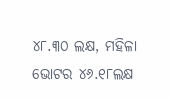୪୮.୩୦ ଲକ୍ଷ, ମହିଳା ଭୋଟର ୪୬.୧୮ଲକ୍ଷ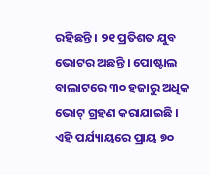ରହିଛନ୍ତି । ୨୧ ପ୍ରତିଶତ ଯୁବ ଭୋଟର ଅଛନ୍ତି । ପୋଷ୍ଟାଲ ବାଲାଟରେ ୩୦ ହଜାରୁ ଅଧିକ ଭୋଟ୍ ଗ୍ରହଣ କରାଯାଇଛି ।
ଏହି ପର୍ଯ୍ୟାୟରେ ପ୍ରାୟ ୭୦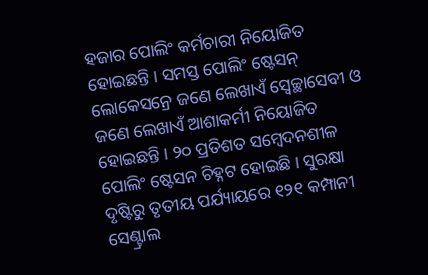ହଜାର ପୋଲିଂ କର୍ମଚାରୀ ନିୟୋଜିତ ହୋଇଛନ୍ତି । ସମସ୍ତ ପୋଲିଂ ଷ୍ଟେସନ୍ ଲୋକେସନ୍ରେ ଜଣେ ଲେଖାଏଁ ସ୍ଵେଚ୍ଛାସେବୀ ଓ ଜଣେ ଲେଖାଏଁ ଆଶାକର୍ମୀ ନିୟୋଜିତ ହୋଇଛନ୍ତି । ୨୦ ପ୍ରତିଶତ ସମ୍ବେଦନଶୀଳ ପୋଲିଂ ଷ୍ଟେସନ ଚିହ୍ନଟ ହୋଇଛି । ସୁରକ୍ଷା ଦୃଷ୍ଟିରୁ ତୃତୀୟ ପର୍ଯ୍ୟାୟରେ ୧୨୧ କମ୍ପାନୀ ସେଣ୍ଟ୍ରାଲ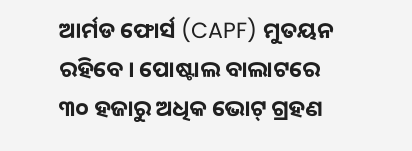ଆର୍ମଡ ଫୋର୍ସ (CAPF) ମୁତୟନ ରହିବେ । ପୋଷ୍ଟାଲ ବାଲାଟରେ ୩୦ ହଜାରୁ ଅଧିକ ଭୋଟ୍ ଗ୍ରହଣ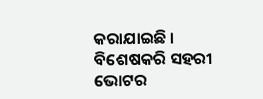କରାଯାଇଛି । ବିଶେଷକରି ସହରୀ ଭୋଟର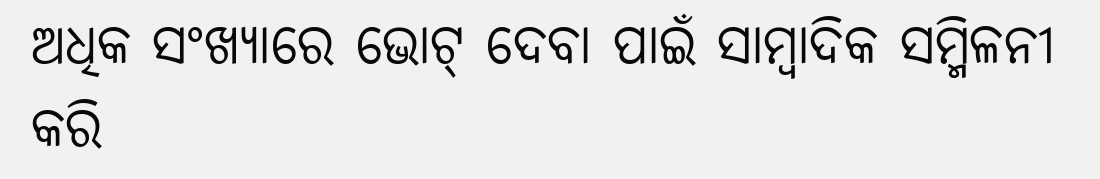ଅଧିକ ସଂଖ୍ୟାରେ ଭୋଟ୍ ଦେବା ପାଇଁ ସାମ୍ବାଦିକ ସମ୍ମିଳନୀ କରି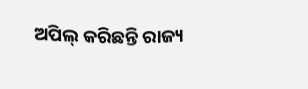ଅପିଲ୍ କରିଛନ୍ତି ରାଜ୍ୟ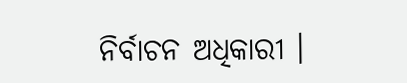ନିର୍ବାଚନ ଅଧିକାରୀ ।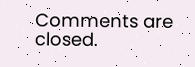Comments are closed.